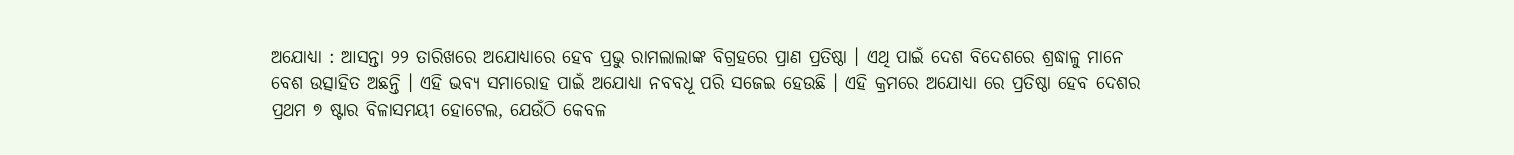ଅଯୋଧ୍ୟା : ଆସନ୍ତା ୨୨ ତାରିଖରେ ଅଯୋଧ୍ୟାରେ ହେବ ପ୍ରଭୁ ରାମଲାଲାଙ୍କ ବିଗ୍ରହରେ ପ୍ରାଣ ପ୍ରତିଷ୍ଠା । ଏଥି ପାଇଁ ଦେଶ ବିଦେଶରେ ଶ୍ରଦ୍ଧାଳୁ ମାନେ ବେଶ ଉତ୍ସାହିତ ଅଛନ୍ତି । ଏହି ଭବ୍ୟ ସମାରୋହ ପାଇଁ ଅଯୋଧ୍ୟା ନବବଧୂ ପରି ସଜେଇ ହେଉଛି । ଏହି କ୍ରମରେ ଅଯୋଧ୍ୟା ରେ ପ୍ରତିଷ୍ଠା ହେବ ଦେଶର ପ୍ରଥମ ୭ ଷ୍ଟାର ବିଳାସମୟୀ ହୋଟେଲ, ଯେଉଁଠି କେବଳ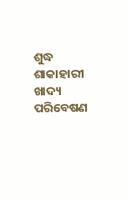ଶୁଦ୍ଧ ଶାକାହାରୀ ଖାଦ୍ୟ ପରିବେଷଣ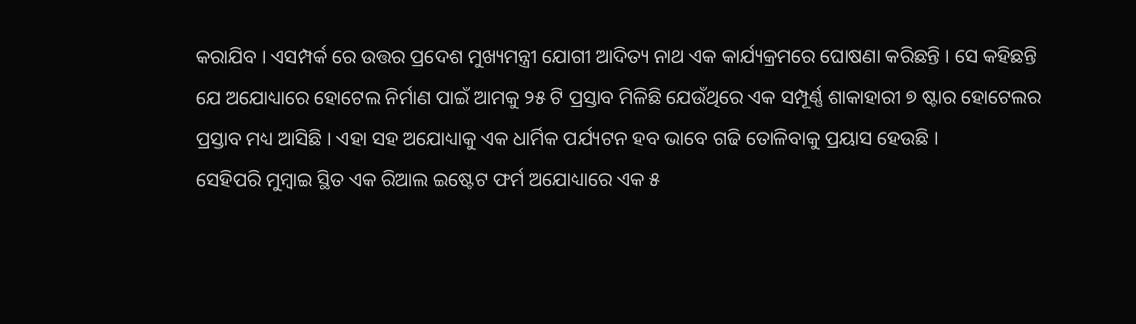କରାଯିବ । ଏସମ୍ପର୍କ ରେ ଉତ୍ତର ପ୍ରଦେଶ ମୁଖ୍ୟମନ୍ତ୍ରୀ ଯୋଗୀ ଆଦିତ୍ୟ ନାଥ ଏକ କାର୍ଯ୍ୟକ୍ରମରେ ଘୋଷଣା କରିଛନ୍ତି । ସେ କହିଛନ୍ତି ଯେ ଅଯୋଧ୍ୟାରେ ହୋଟେଲ ନିର୍ମାଣ ପାଇଁ ଆମକୁ ୨୫ ଟି ପ୍ରସ୍ତାବ ମିଳିଛି ଯେଉଁଥିରେ ଏକ ସମ୍ପୂର୍ଣ୍ଣ ଶାକାହାରୀ ୭ ଷ୍ଟାର ହୋଟେଲର ପ୍ରସ୍ତାବ ମଧ୍ୟ ଆସିଛି । ଏହା ସହ ଅଯୋଧ୍ୟାକୁ ଏକ ଧାର୍ମିକ ପର୍ଯ୍ୟଟନ ହବ ଭାବେ ଗଢି ତୋଳିବାକୁ ପ୍ରୟାସ ହେଉଛି ।
ସେହିପରି ମୁମ୍ବାଇ ସ୍ଥିତ ଏକ ରିଆଲ ଇଷ୍ଟେଟ ଫର୍ମ ଅଯୋଧ୍ୟାରେ ଏକ ୫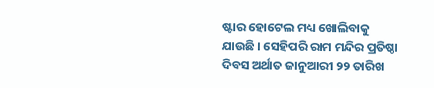ଷ୍ଟାର ହୋଟେଲ ମଧ୍ୟ ଖୋଲିବାକୁ ଯାଉଛି । ସେହିପରି ରାମ ମନ୍ଦିର ପ୍ରତିଷ୍ଠା ଦିବସ ଅର୍ଥାତ ଜାନୁଆରୀ ୨୨ ତାରିଖ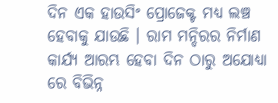ଦିନ ଏକ ହାଉସିଂ ପ୍ରୋଜେକ୍ଟ ମଧ୍ୟ ଲଞ୍ଚ ହେବାକୁ ଯାଉଛି । ରାମ ମନ୍ଦିରର ନିର୍ମାଣ କାର୍ଯ୍ୟ ଆରମ୍ଭ ହେବା ଦିନ ଠାରୁ ଅଯୋଧ୍ୟା ରେ ବିଭିନ୍ନ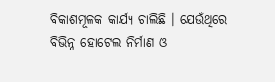ବିକାଶମୂଳକ କାର୍ଯ୍ୟ ଚାଲିଛି । ଯେଉଁଥିରେ ବିଭିନ୍ନ ହୋଟେଲ ନିର୍ମାଣ ଓ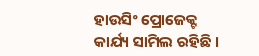ହାଉସିଂ ପ୍ରୋଜେକ୍ଟ କାର୍ଯ୍ୟ ସାମିଲ ରହିଛି ।